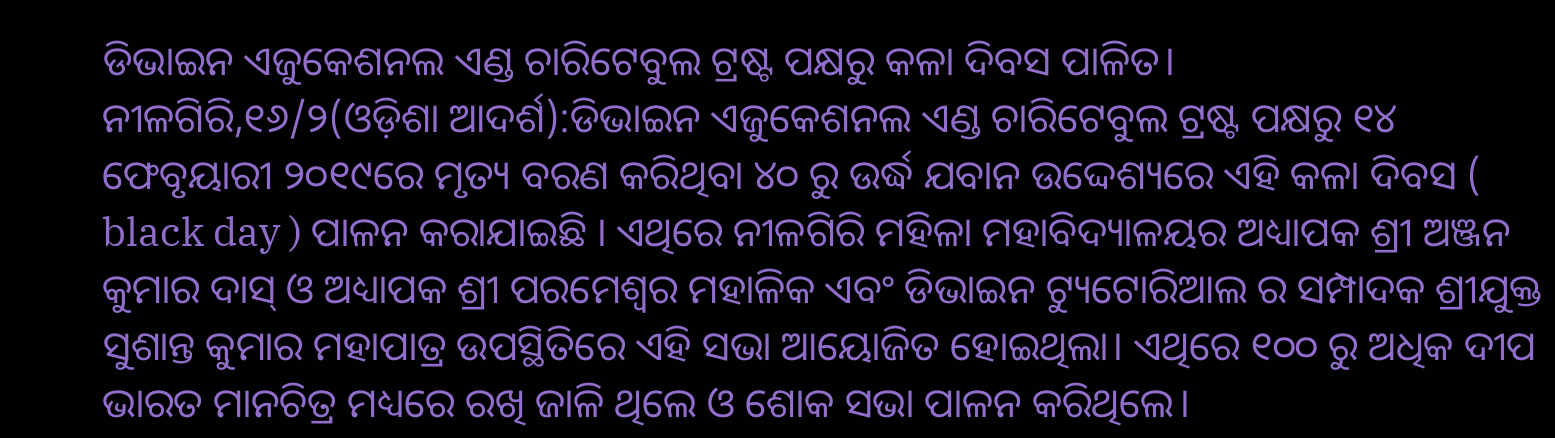ଡିଭାଇନ ଏଜୁକେଶନଲ ଏଣ୍ଡ ଚାରିଟେବୁଲ ଟ୍ରଷ୍ଟ ପକ୍ଷରୁ କଳା ଦିବସ ପାଳିତ।
ନୀଳଗିରି,୧୬/୨(ଓଡ଼ିଶା ଆଦର୍ଶ):ଡିଭାଇନ ଏଜୁକେଶନଲ ଏଣ୍ଡ ଚାରିଟେବୁଲ ଟ୍ରଷ୍ଟ ପକ୍ଷରୁ ୧୪ ଫେବୃୟାରୀ ୨୦୧୯ରେ ମୃତ୍ୟ ବରଣ କରିଥିବା ୪୦ ରୁ ଉର୍ଦ୍ଧ ଯବାନ ଉଦ୍ଦେଶ୍ୟରେ ଏହି କଳା ଦିବସ ( black day ) ପାଳନ କରାଯାଇଛି । ଏଥିରେ ନୀଳଗିରି ମହିଳା ମହାବିଦ୍ୟାଳୟର ଅଧ୍ୟାପକ ଶ୍ରୀ ଅଞ୍ଜନ କୁମାର ଦାସ୍ ଓ ଅଧ୍ୟାପକ ଶ୍ରୀ ପରମେଶ୍ବର ମହାଳିକ ଏବଂ ଡିଭାଇନ ଟ୍ୟୁଟୋରିଆଲ ର ସମ୍ପାଦକ ଶ୍ରୀଯୁକ୍ତ ସୁଶାନ୍ତ କୁମାର ମହାପାତ୍ର ଉପସ୍ଥିତିରେ ଏହି ସଭା ଆୟୋଜିତ ହୋଇଥିଲା। ଏଥିରେ ୧୦୦ ରୁ ଅଧିକ ଦୀପ ଭାରତ ମାନଚିତ୍ର ମଧ୍ୟରେ ରଖି ଜାଳି ଥିଲେ ଓ ଶୋକ ସଭା ପାଳନ କରିଥିଲେ।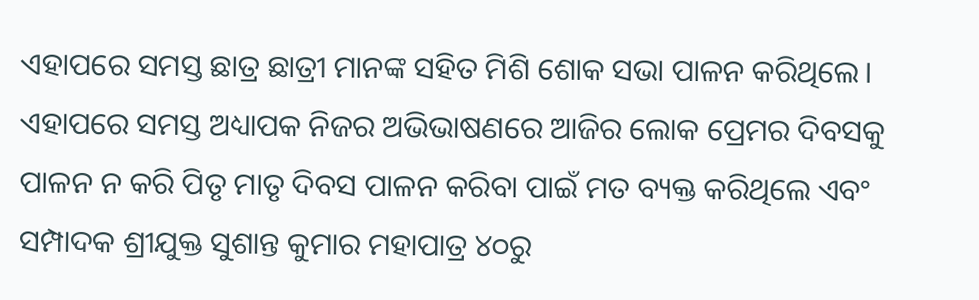ଏହାପରେ ସମସ୍ତ ଛାତ୍ର ଛାତ୍ରୀ ମାନଙ୍କ ସହିତ ମିଶି ଶୋକ ସଭା ପାଳନ କରିଥିଲେ। ଏହାପରେ ସମସ୍ତ ଅଧ୍ୟାପକ ନିଜର ଅଭିଭାଷଣରେ ଆଜିର ଲୋକ ପ୍ରେମର ଦିବସକୁ ପାଳନ ନ କରି ପିତୃ ମାତୃ ଦିବସ ପାଳନ କରିବା ପାଇଁ ମତ ବ୍ୟକ୍ତ କରିଥିଲେ ଏବଂ ସମ୍ପାଦକ ଶ୍ରୀଯୁକ୍ତ ସୁଶାନ୍ତ କୁମାର ମହାପାତ୍ର ୪୦ରୁ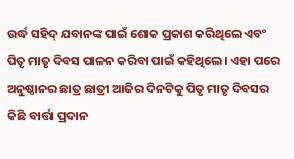ଉର୍ଦ୍ଧ ସହିଦ୍ ଯବାନଙ୍କ ପାଇଁ ଶୋକ ପ୍ରକାଶ କରିଥିଲେ ଏବଂ ପିତୃ ମାତୃ ଦିବସ ପାଳନ କରିବା ପାଇଁ କହିଥିଲେ। ଏହା ପରେ ଅନୁଷ୍ଠାନର ଛାତ୍ର ଛାତ୍ରୀ ଆଜିର ଦିନଟିକୁ ପିତୃ ମାତୃ ଦିବସର କିଛି ବାର୍ତ୍ତା ପ୍ରଦାନ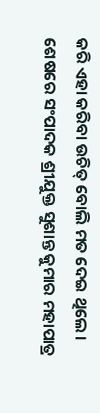କରି ଏହା କରିବା ଉଚିତ୍ ବୋଲି ମତ ଦେଇ ଥିଲେ । ଶେଷରେ ସଂପାଦକ ଶ୍ରୀଯୁକ୍ତ ସୁଶାନ୍ତ କୁମାର ମହାପାତ୍ର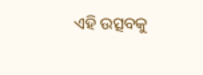ଏହି ଉତ୍ସବକୁ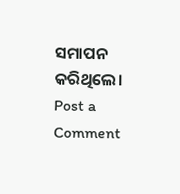ସମାପନ କରିଥିଲେ।
Post a Comment